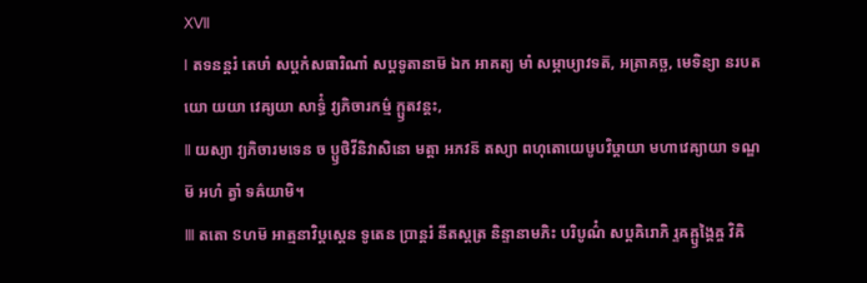ⅩⅦ
Ⅰ តទនន្តរំ តេឞាំ សប្តកំសធារិណាំ សប្តទូតានាម៑ ឯក អាគត្យ មាំ សម្ភាឞ្យាវទត៑, អត្រាគច្ឆ, មេទិន្យា នរបតយោ យយា វេឝ្យយា សាទ៌្ធំ វ្យភិចារកម៌្ម ក្ឫតវន្តះ,
Ⅱ យស្យា វ្យភិចារមទេន ច ប្ឫថិវីនិវាសិនោ មត្តា អភវន៑ តស្យា ពហុតោយេឞូបវិឞ្ដាយា មហាវេឝ្យាយា ទណ្ឌម៑ អហំ ត្វាំ ទឝ៌យាមិ។
Ⅲ តតោ ៜហម៑ អាត្មនាវិឞ្ដស្តេន ទូតេន ប្រាន្តរំ នីតស្តត្រ និន្ទានាមភិះ បរិបូណ៌ំ សប្តឝិរោភិ រ្ទឝឝ្ឫង្គៃឝ្ច វិឝិ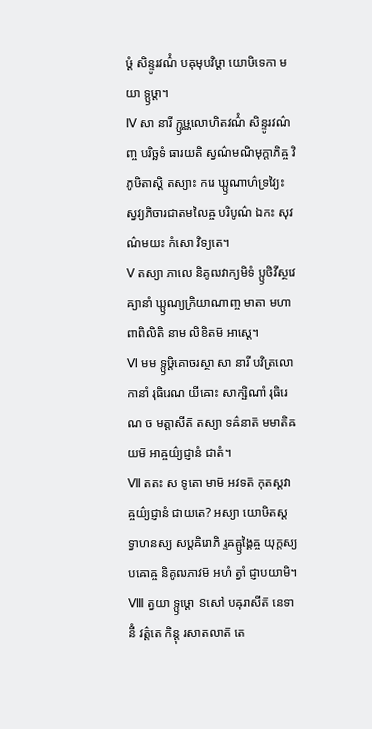ឞ្ដំ សិន្ទូរវណ៌ំ បឝុមុបវិឞ្ដា យោឞិទេកា មយា ទ្ឫឞ្ដា។
Ⅳ សា នារី ក្ឫឞ្ណលោហិតវណ៌ំ សិន្ទូរវណ៌ញ្ច បរិច្ឆទំ ធារយតិ ស្វណ៌មណិមុក្តាភិឝ្ច វិភូឞិតាស្តិ តស្យាះ ករេ ឃ្ឫណាហ៌ទ្រវ្យៃះ ស្វវ្យភិចារជាតមលៃឝ្ច បរិបូណ៌ ឯកះ សុវណ៌មយះ កំសោ វិទ្យតេ។
Ⅴ តស្យា ភាលេ និគូឍវាក្យមិទំ ប្ឫថិវីស្ថវេឝ្យានាំ ឃ្ឫណ្យក្រិយាណាញ្ច មាតា មហាពាពិលិតិ នាម លិខិតម៑ អាស្តេ។
Ⅵ មម ទ្ឫឞ្ដិគោចរស្ថា សា នារី បវិត្រលោកានាំ រុធិរេណ យីឝោះ សាក្ឞិណាំ រុធិរេណ ច មត្តាសីត៑ តស្យា ទឝ៌នាត៑ មមាតិឝយម៑ អាឝ្ចយ៌្យជ្ញានំ ជាតំ។
Ⅶ តតះ ស ទូតោ មាម៑ អវទត៑ កុតស្តវាឝ្ចយ៌្យជ្ញានំ ជាយតេ? អស្យា យោឞិតស្តទ្វាហនស្យ សប្តឝិរោភិ រ្ទឝឝ្ឫង្គៃឝ្ច យុក្តស្យ បឝោឝ្ច និគូឍភាវម៑ អហំ ត្វាំ ជ្ញាបយាមិ។
Ⅷ ត្វយា ទ្ឫឞ្ដោ ៜសៅ បឝុរាសីត៑ នេទានីំ វត៌្តតេ កិន្តុ រសាតលាត៑ តេ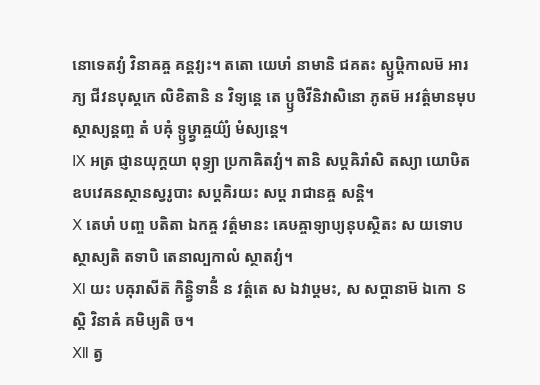នោទេតវ្យំ វិនាឝឝ្ច គន្តវ្យះ។ តតោ យេឞាំ នាមានិ ជគតះ ស្ឫឞ្ដិកាលម៑ អារភ្យ ជីវនបុស្តកេ លិខិតានិ ន វិទ្យន្តេ តេ ប្ឫថិវីនិវាសិនោ ភូតម៑ អវត៌្តមានមុបស្ថាស្យន្តញ្ច តំ បឝុំ ទ្ឫឞ្ដ្វាឝ្ចយ៌្យំ មំស្យន្តេ។
Ⅸ អត្រ ជ្ញានយុក្តយា ពុទ្ធ្យា ប្រកាឝិតវ្យំ។ តានិ សប្តឝិរាំសិ តស្យា យោឞិត ឧបវេឝនស្ថានស្វរូបាះ សប្តគិរយះ សប្ត រាជានឝ្ច សន្តិ។
Ⅹ តេឞាំ បញ្ច បតិតា ឯកឝ្ច វត៌្តមានះ ឝេឞឝ្ចាទ្យាប្យនុបស្ថិតះ ស យទោបស្ថាស្យតិ តទាបិ តេនាល្បកាលំ ស្ថាតវ្យំ។
Ⅺ យះ បឝុរាសីត៑ កិន្ត្វិទានីំ ន វត៌្តតេ ស ឯវាឞ្ដមះ, ស សប្តានាម៑ ឯកោ ៜស្តិ វិនាឝំ គមិឞ្យតិ ច។
Ⅻ ត្វ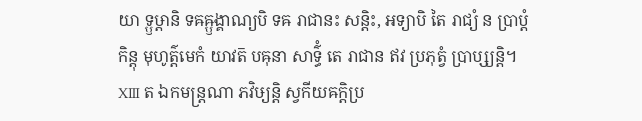យា ទ្ឫឞ្ដានិ ទឝឝ្ឫង្គាណ្យបិ ទឝ រាជានះ សន្តិះ, អទ្យាបិ តៃ រាជ្យំ ន ប្រាប្តំ កិន្តុ មុហូត៌្តមេកំ យាវត៑ បឝុនា សាទ៌្ធំ តេ រាជាន ឥវ ប្រភុត្វំ ប្រាប្ស្យន្តិ។
ⅩⅢ ត ឯកមន្ត្រណា ភវិឞ្យន្តិ ស្វកីយឝក្តិប្រ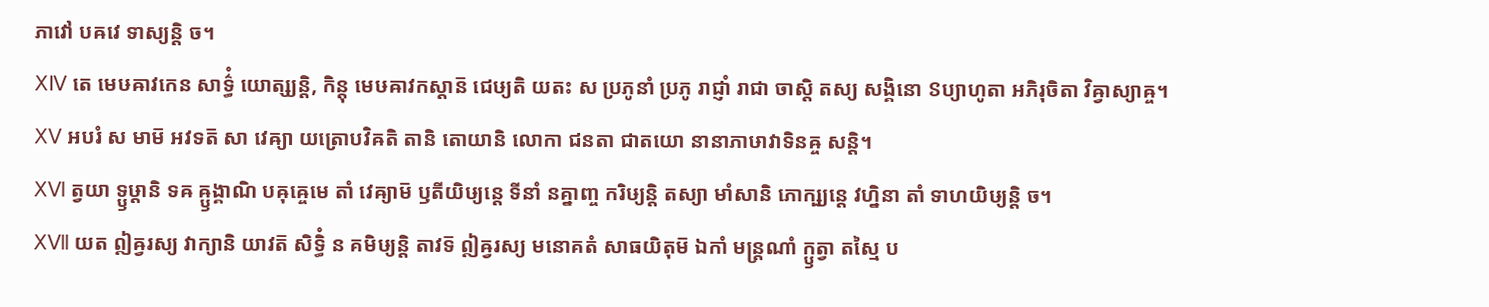ភាវៅ បឝវេ ទាស្យន្តិ ច។
ⅩⅣ តេ មេឞឝាវកេន សាទ៌្ធំ យោត្ស្យន្តិ, កិន្តុ មេឞឝាវកស្តាន៑ ជេឞ្យតិ យតះ ស ប្រភូនាំ ប្រភូ រាជ្ញាំ រាជា ចាស្តិ តស្យ សង្គិនោ ៜប្យាហូតា អភិរុចិតា វិឝ្វាស្យាឝ្ច។
ⅩⅤ អបរំ ស មាម៑ អវទត៑ សា វេឝ្យា យត្រោបវិឝតិ តានិ តោយានិ លោកា ជនតា ជាតយោ នានាភាឞាវាទិនឝ្ច សន្តិ។
ⅩⅥ ត្វយា ទ្ឫឞ្ដានិ ទឝ ឝ្ឫង្គាណិ បឝុឝ្ចេមេ តាំ វេឝ្យាម៑ ឫតីយិឞ្យន្តេ ទីនាំ នគ្នាញ្ច ករិឞ្យន្តិ តស្យា មាំសានិ ភោក្ឞ្យន្តេ វហ្និនា តាំ ទាហយិឞ្យន្តិ ច។
ⅩⅦ យត ឦឝ្វរស្យ វាក្យានិ យាវត៑ សិទ្ធិំ ន គមិឞ្យន្តិ តាវទ៑ ឦឝ្វរស្យ មនោគតំ សាធយិតុម៑ ឯកាំ មន្ត្រណាំ ក្ឫត្វា តស្មៃ ប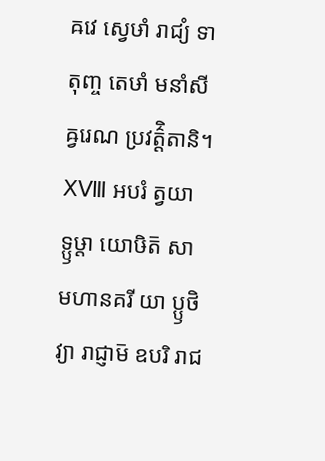ឝវេ ស្វេឞាំ រាជ្យំ ទាតុញ្ច តេឞាំ មនាំសីឝ្វរេណ ប្រវត៌្តិតានិ។
ⅩⅧ អបរំ ត្វយា ទ្ឫឞ្ដា យោឞិត៑ សា មហានគរី យា ប្ឫថិវ្យា រាជ្ញាម៑ ឧបរិ រាជ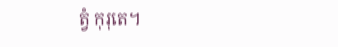ត្វំ កុរុតេ។